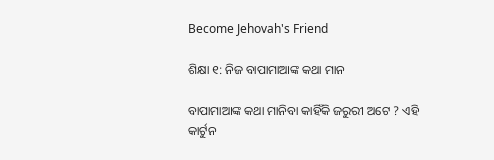Become Jehovah's Friend

ଶିକ୍ଷା ୧: ନିଜ ବାପାମାଆଙ୍କ କଥା ମାନ

ବାପାମାଆଙ୍କ କଥା ମାନିବା କାହିଁକି ଜରୁରୀ ଅଟେ ? ଏହି କାର୍ଟୁନ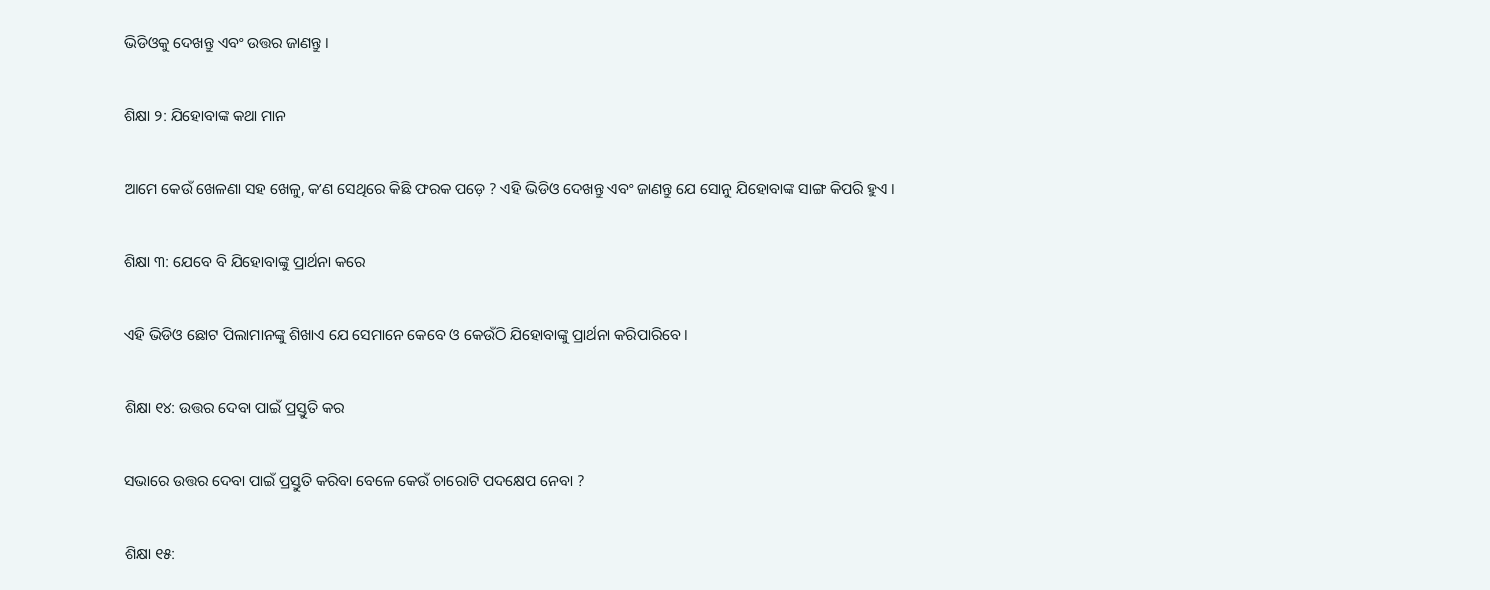ଭିଡିଓକୁ ଦେଖନ୍ତୁ ଏବଂ ଉତ୍ତର ଜାଣନ୍ତୁ ।

ଶିକ୍ଷା ୨: ଯିହୋବାଙ୍କ କଥା ମାନ

ଆମେ କେଉଁ ଖେଳଣା ସହ ଖେଳୁ, କʼଣ ସେଥିରେ କିଛି ଫରକ ପଡ଼େ ? ଏହି ଭିଡିଓ ଦେଖନ୍ତୁ ଏବଂ ଜାଣନ୍ତୁ ଯେ ସୋନୁ ଯିହୋବାଙ୍କ ସାଙ୍ଗ କିପରି ହୁଏ ।

ଶିକ୍ଷା ୩: ଯେବେ ବି ଯିହୋବାଙ୍କୁ ପ୍ରାର୍ଥନା କରେ

ଏହି ଭିଡିଓ ଛୋଟ ପିଲାମାନଙ୍କୁ ଶିଖାଏ ଯେ ସେମାନେ କେବେ ଓ କେଉଁଠି ଯିହୋବାଙ୍କୁ ପ୍ରାର୍ଥନା କରିପାରିବେ ।

ଶିକ୍ଷା ୧୪: ଉତ୍ତର ଦେବା ପାଇଁ ପ୍ରସ୍ତୁତି କର

ସଭାରେ ଉତ୍ତର ଦେବା ପାଇଁ ପ୍ରସ୍ତୁତି କରିବା ବେଳେ କେଉଁ ଚାରୋଟି ପଦକ୍ଷେପ ନେବା ?

ଶିକ୍ଷା ୧୫: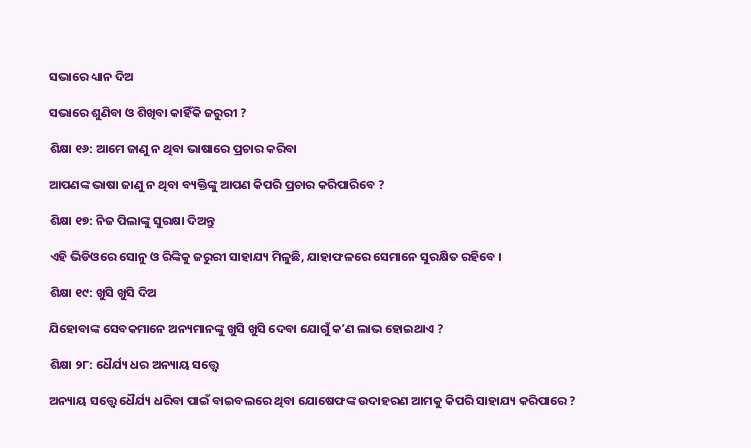ସଭାରେ ଧ୍ୟାନ ଦିଅ

ସଭାରେ ଶୁଣିବା ଓ ଶିଖିବା କାହିଁକି ଜରୁରୀ ?

ଶିକ୍ଷା ୧୬: ଆମେ ଜାଣୁ ନ ଥିବା ଭାଷାରେ ପ୍ରଚାର କରିବା

ଆପଣଙ୍କ ଭାଷା ଜାଣୁ ନ ଥିବା ବ୍ୟକ୍ତିଙ୍କୁ ଆପଣ କିପରି ପ୍ରଚାର କରିପାରିବେ ?

ଶିକ୍ଷା ୧୭: ନିଜ ପିଲାଙ୍କୁ ସୁରକ୍ଷା ଦିଅନ୍ତୁ

ଏହି ଭିଡିଓରେ ସୋନୁ ଓ ରିଙ୍କିକୁ ଜରୁରୀ ସାହାଯ୍ୟ ମିଳୁଛି, ଯାହାଫଳରେ ସେମାନେ ସୁରକ୍ଷିତ ରହିବେ ।

ଶିକ୍ଷା ୧୯: ଖୁସି ଖୁସି ଦିଅ

ଯିହୋବାଙ୍କ ସେବକମାନେ ଅନ୍ୟମାନଙ୍କୁ ଖୁସି ଖୁସି ଦେବା ଯୋଗୁଁ କʼଣ ଲାଭ ହୋଇଥାଏ ?

ଶିକ୍ଷା ୨୮: ଧୈର୍ଯ୍ୟ ଧର ଅନ୍ୟାୟ ସତ୍ତ୍ୱେ

ଅନ୍ୟାୟ ସତ୍ତ୍ୱେ ଧୈର୍ଯ୍ୟ ଧରିବା ପାଇଁ ବାଇବଲରେ ଥିବା ଯୋଷେଫଙ୍କ ଉଦାହରଣ ଆମକୁ କିପରି ସାହାଯ୍ୟ କରିପାରେ ?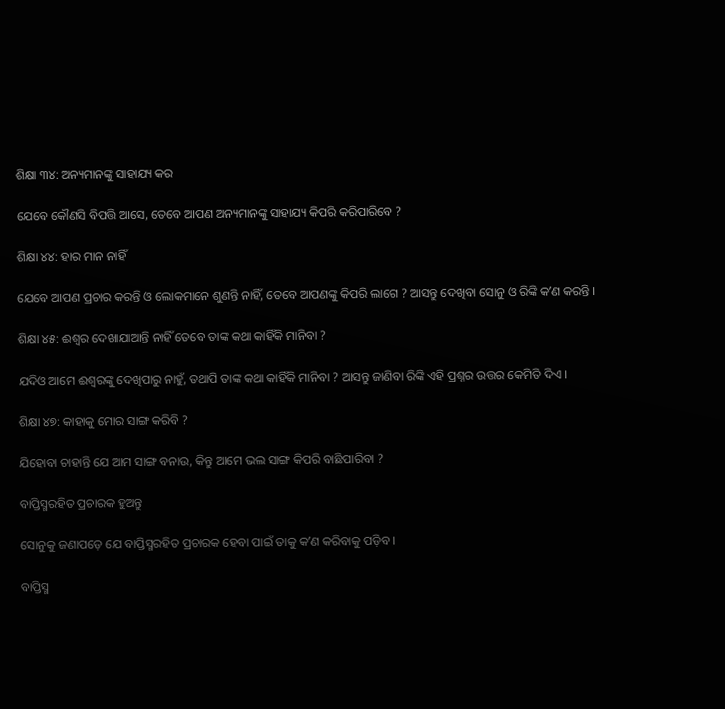ଶିକ୍ଷା ୩୪: ଅନ୍ୟମାନଙ୍କୁ ସାହାଯ୍ୟ କର

ଯେବେ କୌଣସି ବିପତ୍ତି ଆସେ, ତେବେ ଆପଣ ଅନ୍ୟମାନଙ୍କୁ ସାହାଯ୍ୟ କିପରି କରିପାରିବେ ?

ଶିକ୍ଷା ୪୪: ହାର ମାନ ନାହିଁ

ଯେବେ ଆପଣ ପ୍ରଚାର କରନ୍ତି ଓ ଲୋକମାନେ ଶୁଣନ୍ତି ନାହିଁ, ତେବେ ଆପଣଙ୍କୁ କିପରି ଲାଗେ ? ଆସନ୍ତୁ ଦେଖିବା ସୋନୁ ଓ ରିଙ୍କି କʼଣ କରନ୍ତି ।

ଶିକ୍ଷା ୪୫: ଈଶ୍ୱର ଦେଖାଯାଆନ୍ତି ନାହିଁ ତେବେ ତାଙ୍କ କଥା କାହିଁକି ମାନିବା ?

ଯଦିଓ ଆମେ ଈଶ୍ୱରଙ୍କୁ ଦେଖିପାରୁ ନାହୁଁ, ତଥାପି ତାଙ୍କ କଥା କାହିଁକି ମାନିବା ? ଆସନ୍ତୁ ଜାଣିବା ରିଙ୍କି ଏହି ପ୍ରଶ୍ନର ଉତ୍ତର କେମିତି ଦିଏ ।

ଶିକ୍ଷା ୪୭: କାହାକୁ ମୋର ସାଙ୍ଗ କରିବି ?

ଯିହୋବା ଚାହାନ୍ତି ଯେ ଆମ ସାଙ୍ଗ ବନାଉ, କିନ୍ତୁ ଆମେ ଭଲ ସାଙ୍ଗ କିପରି ବାଛିପାରିବା ?

ବାପ୍ତିସ୍ମରହିତ ପ୍ରଚାରକ ହୁଅନ୍ତୁ

ସୋନୁକୁ ଜଣାପଡ଼େ ଯେ ବାପ୍ତିସ୍ମରହିତ ପ୍ରଚାରକ ହେବା ପାଇଁ ତାକୁ କʼଣ କରିବାକୁ ପଡ଼ିବ ।

ବାପ୍ତିସ୍ମ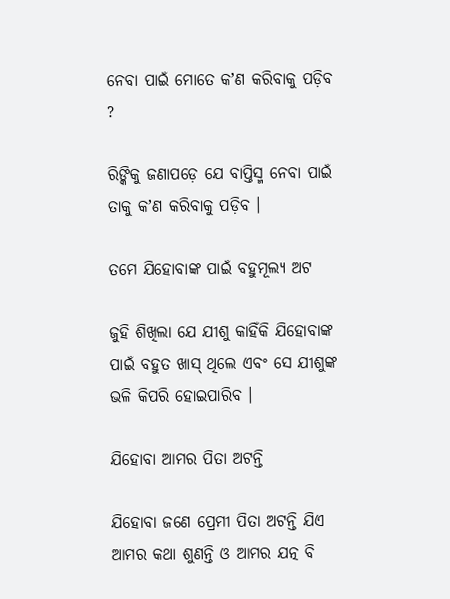ନେବା ପାଇଁ ମୋତେ କʼଣ କରିବାକୁ ପଡ଼ିବ ?

ରିଙ୍କିକୁ ଜଣାପଡ଼େ ଯେ ବାପ୍ତିସ୍ମ ନେବା ପାଇଁ ତାକୁ କʼଣ କରିବାକୁ ପଡ଼ିବ ।

ତମେ ଯିହୋବାଙ୍କ ପାଇଁ ବହୁମୂଲ୍ୟ ଅଟ

ଜୁହି ଶିଖିଲା ଯେ ଯୀଶୁ କାହିଁକି ଯିହୋବାଙ୍କ ପାଇଁ ବହୁତ ଖାସ୍‌ ଥିଲେ ଏବଂ ସେ ଯୀଶୁଙ୍କ ଭଳି କିପରି ହୋଇପାରିବ ।

ଯିହୋବା ଆମର ପିତା ଅଟନ୍ତି

ଯିହୋବା ଜଣେ ପ୍ରେମୀ ପିତା ଅଟନ୍ତି ଯିଏ ଆମର କଥା ଶୁଣନ୍ତି ଓ ଆମର ଯତ୍ନ ବି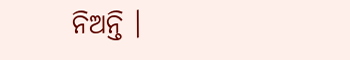ନିଅନ୍ତି ।